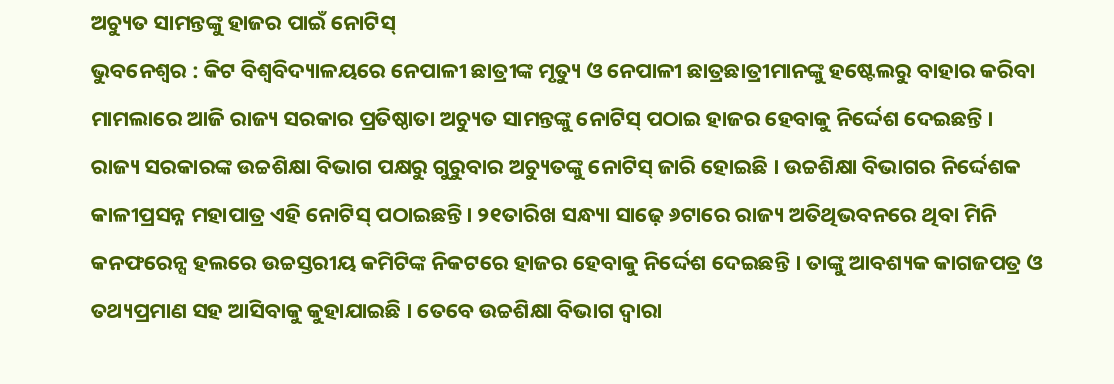ଅଚ୍ୟୁତ ସାମନ୍ତଙ୍କୁ ହାଜର ପାଇଁ ନୋଟିସ୍
ଭୁବନେଶ୍ୱର : କିଟ ବିଶ୍ୱବିଦ୍ୟାଳୟରେ ନେପାଳୀ ଛାତ୍ରୀଙ୍କ ମୃତ୍ୟୁ ଓ ନେପାଳୀ ଛାତ୍ରଛାତ୍ରୀମାନଙ୍କୁ ହଷ୍ଟେଲରୁ ବାହାର କରିବା ମାମଲାରେ ଆଜି ରାଜ୍ୟ ସରକାର ପ୍ରତିଷ୍ଠାତା ଅଚ୍ୟୁତ ସାମନ୍ତଙ୍କୁ ନୋଟିସ୍ ପଠାଇ ହାଜର ହେବାକୁ ନିର୍ଦ୍ଦେଶ ଦେଇଛନ୍ତି ।
ରାଜ୍ୟ ସରକାରଙ୍କ ଉଚ୍ଚଶିକ୍ଷା ବିଭାଗ ପକ୍ଷରୁ ଗୁରୁବାର ଅଚ୍ୟୁତଙ୍କୁ ନୋଟିସ୍ ଜାରି ହୋଇଛି । ଉଚ୍ଚଶିକ୍ଷା ବିଭାଗର ନିର୍ଦ୍ଦେଶକ କାଳୀପ୍ରସନ୍ନ ମହାପାତ୍ର ଏହି ନୋଟିସ୍ ପଠାଇଛନ୍ତି। ୨୧ତାରିଖ ସନ୍ଧ୍ୟା ସାଢ଼େ ୬ଟାରେ ରାଜ୍ୟ ଅତିଥିଭବନରେ ଥିବା ମିନି କନଫରେନ୍ସ ହଲରେ ଉଚ୍ଚସ୍ତରୀୟ କମିଟିଙ୍କ ନିକଟରେ ହାଜର ହେବାକୁ ନିର୍ଦ୍ଦେଶ ଦେଇଛନ୍ତି । ତାଙ୍କୁ ଆବଶ୍ୟକ କାଗଜପତ୍ର ଓ ତଥ୍ୟପ୍ରମାଣ ସହ ଆସିବାକୁ କୁହାଯାଇଛି । ତେବେ ଉଚ୍ଚଶିକ୍ଷା ବିଭାଗ ଦ୍ୱାରା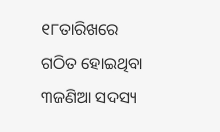୧୮ତାରିଖରେ ଗଠିତ ହୋଇଥିବା ୩ଜଣିଆ ସଦସ୍ୟ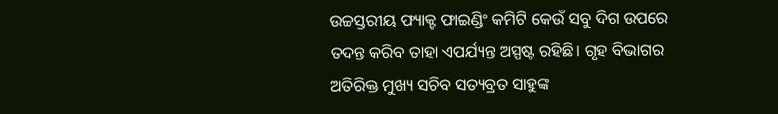ଉଚ୍ଚସ୍ତରୀୟ ଫ୍ୟାକ୍ଟ ଫାଇଣ୍ଡିଂ କମିଟି କେଉଁ ସବୁ ଦିଗ ଉପରେ ତଦନ୍ତ କରିବ ତାହା ଏପର୍ଯ୍ୟନ୍ତ ଅସ୍ପଷ୍ଟ ରହିଛି। ଗୃହ ବିଭାଗର ଅତିରିକ୍ତ ମୁଖ୍ୟ ସଚିବ ସତ୍ୟବ୍ରତ ସାହୁଙ୍କ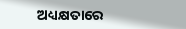ଅଧ୍ୟକ୍ଷତାରେ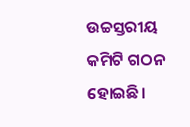ଉଚ୍ଚସ୍ତରୀୟ କମିଟି ଗଠନ ହୋଇଛି।